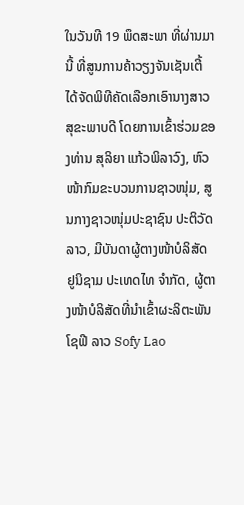ໃນວັນທີ 19 ພຶດສະພາ ທີ່ຜ່ານມານີ້ ທີ່ສູນການຄ້າວຽງຈັນເຊັນເຕີ້ ໄດ້ຈັດພິທີຄັດເລືອກເອົານາງສາວສຸຂະພາບດີ ໂດຍການເຂົ້າຮ່ວມຂອງທ່ານ ສຸລິຍາ ແກ້ວພິລາວົງ, ຫົວໜ້າກົມຂະບວນການຊາວໜຸ່ມ, ສູນກາງຊາວໜຸ່ມປະຊາຊົນ ປະຕິວັດລາວ, ມີບັນດາຜູ້ຕາງໜ້າບໍລິສັດ ຢູນິຊາມ ປະເທດໄທ ຈໍາກັດ, ຜູ້ຕາງໜ້າບໍລິສັດທີ່ນໍາເຂົ້າຜະລິຕະພັນ ໂຊຟີ ລາວ Sofy Lao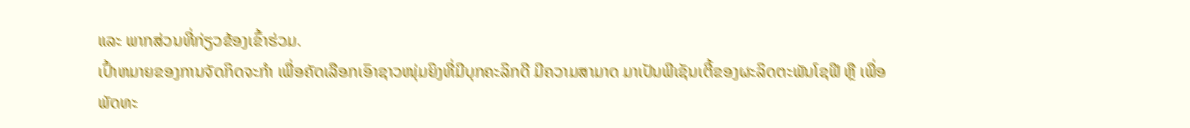ແລະ ພາກສ່ວນທີ່ກ່ຽວຂ້ອງເຂົ້າຮ່ວມ.
ເປົ້າຫມາຍຂອງການຈັດກິດຈະກຳ ເພື່ອຄັດເລືອກເອົາຊາວໜຸ່ມຍິງທີ່ມີບຸກຄະລິກດີ ມີຄວາມສາມາດ ມາເປັນພີເຊັນເຕີ້ຂອງຜະລິດຕະພັນໂຊຟີ ຫຼື ເພື່ອພັດທະ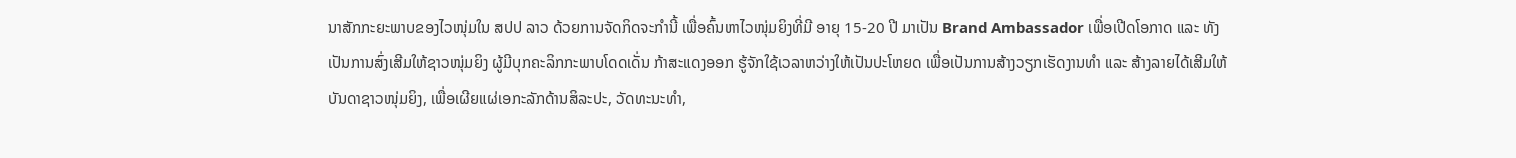ນາສັກກະຍະພາບຂອງໄວໜຸ່ມໃນ ສປປ ລາວ ດ້ວຍການຈັດກິດຈະກໍານີ້ ເພື່ອຄົ້ນຫາໄວໜຸ່ມຍິງທີ່ມີ ອາຍຸ 15-20 ປີ ມາເປັນ Brand Ambassador ເພື່ອເປີດໂອກາດ ແລະ ທັງເປັນການສົ່ງເສີມໃຫ້ຊາວໜຸ່ມຍິງ ຜູ້ມີບຸກຄະລິກກະພາບໂດດເດັ່ນ ກ້າສະແດງອອກ ຮູ້ຈັກໃຊ້ເວລາຫວ່າງໃຫ້ເປັນປະໂຫຍດ ເພື່ອເປັນການສ້າງວຽກເຮັດງານທໍາ ແລະ ສ້າງລາຍໄດ້ເສີມໃຫ້ບັນດາຊາວໜຸ່ມຍິງ, ເພື່ອເຜີຍແຜ່ເອກະລັກດ້ານສິລະປະ, ວັດທະນະທໍາ,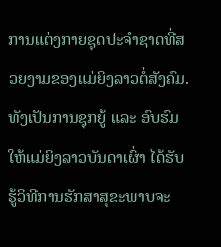ການແຕ່ງກາຍຊຸດປະຈໍາຊາດທີ່ສວຍງາມຂອງແມ່ຍິງລາວຕໍ່ສັງຄົມ. ທັງເປັນການຊຸກຍູ້ ແລະ ອົບຮົມໃຫ້ແມ່ຍິງລາວບັນດາເຜົ່າ ໄດ້ຮັບຮູ້ວິທີການຮັກສາສຸຂະພາບຈະ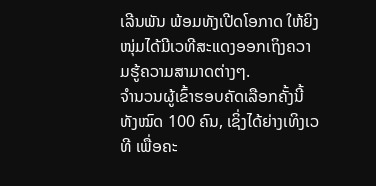ເລີນພັນ ພ້ອມທັງເປີດໂອກາດ ໃຫ້ຍິງໜຸ່ມໄດ້ມີເວທີສະແດງອອກເຖິງຄວາມຮູ້ຄວາມສາມາດຕ່າງໆ.
ຈໍານວນຜູ້ເຂົ້າຮອບຄັດເລືອກຄັ້ງນີ້ ທັງໝົດ 100 ຄົນ, ເຊິ່ງໄດ້ຍ່າງເທິງເວທີ ເພື່ອຄະ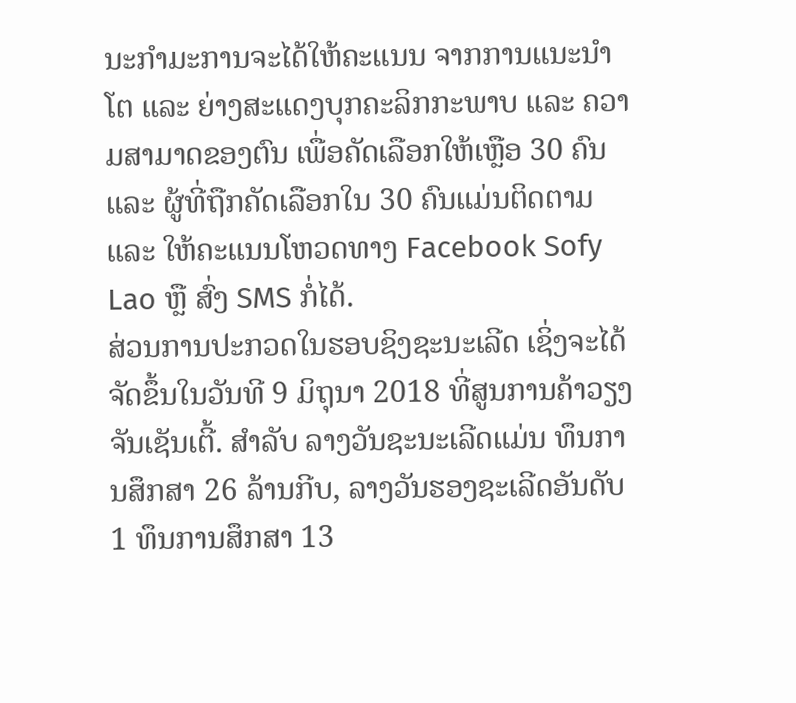ນະກໍາມະການຈະໄດ້ໃຫ້ຄະແນນ ຈາກການແນະນໍາໂຕ ແລະ ຍ່າງສະແດງບຸກຄະລິກກະພາບ ແລະ ຄວາມສາມາດຂອງຕົນ ເພື່ອຄັດເລືອກໃຫ້ເຫຼືອ 30 ຄົນ ແລະ ຜູ້ທີ່ຖືກຄັດເລືອກໃນ 30 ຄົນແມ່ນຕິດຕາມ ແລະ ໃຫ້ຄະແນນໂຫວດທາງ Facebook Sofy Lao ຫຼື ສົ່ງ SMS ກໍ່ໄດ້.
ສ່ວນການປະກວດໃນຮອບຊິງຊະນະເລີດ ເຊິ່ງຈະໄດ້ຈັດຂຶ້ນໃນວັນທີ 9 ມິຖຸນາ 2018 ທີ່ສູນການຄ້າວຽງຈັນເຊັນເຕີ້. ສຳລັບ ລາງວັນຊະນະເລີດແມ່ນ ທຶນການສຶກສາ 26 ລ້ານກີບ, ລາງວັນຮອງຊະເລີດອັນດັບ 1 ທຶນການສຶກສາ 13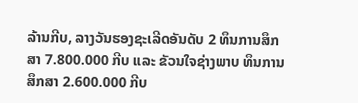ລ້ານກີບ, ລາງວັນຮອງຊະເລີດອັນດັບ 2 ທຶນການສຶກສາ 7.800.000 ກີບ ແລະ ຂັວນໃຈຊ່າງພາບ ທຶນການສຶກສາ 2.600.000 ກີບ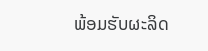ພ້ອມຮັບຜະລິດ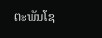ຕະພັນໂຊ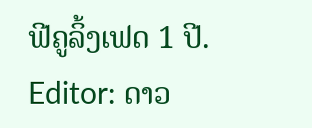ຟີຄູລິ້ງເຟດ 1 ປີ.
Editor: ດາວ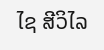ໄຊ ສີວິໄລ